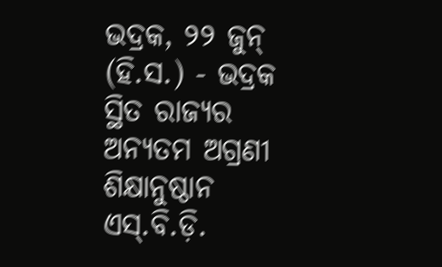ଭଦ୍ରକ, ୨୨ ଜୁନ୍ (ହି.ସ.) - ଭଦ୍ରକ ସ୍ଥିତ ରାଜ୍ୟର ଅନ୍ୟତମ ଅଗ୍ରଣୀ ଶିକ୍ଷାନୁଷ୍ଠାନ ଏସ୍.ବି.ଡ଼ି.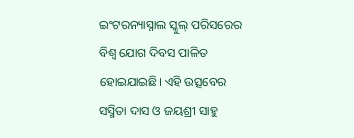ଇଂଟରନ୍ୟାସ୍ନାଲ ସ୍କୁଲ୍ ପରିସରେର ବିଶ୍ୱ ଯୋଗ ଦିବସ ପାଳିତ ହୋଇଯାଇଛି। ଏହି ଉତ୍ସବେର ସସ୍ମିତା ଦାସ ଓ ଜୟଶ୍ରୀ ସାହୁ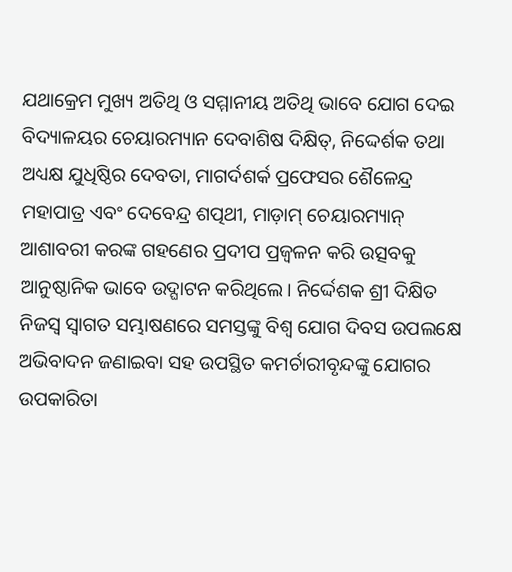ଯଥାକ୍ରେମ ମୁଖ୍ୟ ଅତିଥି ଓ ସମ୍ମାନୀୟ ଅତିଥି ଭାବେ ଯୋଗ ଦେଇ ବିଦ୍ୟାଳୟର ଚେୟାରମ୍ୟାନ ଦେବାଶିଷ ଦିକ୍ଷିତ୍, ନିଦ୍ଦେର୍ଶକ ତଥା ଅଧ୍ୟକ୍ଷ ଯୁଧିଷ୍ଠିର ଦେବତା, ମାଗର୍ଦଶର୍କ ପ୍ରଫେସର ଶୈଳେନ୍ଦ୍ର ମହାପାତ୍ର ଏବଂ ଦେବେନ୍ଦ୍ର ଶତ୍ପଥୀ, ମାଡ଼ାମ୍ ଚେୟାରମ୍ୟାନ୍ ଆଶାବରୀ କରଙ୍କ ଗହଣେର ପ୍ରଦୀପ ପ୍ରଜ୍ୱଳନ କରି ଉତ୍ସବକୁ ଆନୁଷ୍ଠାନିକ ଭାବେ ଉଦ୍ଘାଟନ କରିଥିଲେ। ନିର୍ଦ୍ଦେଶକ ଶ୍ରୀ ଦିକ୍ଷିତ ନିଜସ୍ୱ ସ୍ୱାଗତ ସମ୍ଭାଷଣରେ ସମସ୍ତଙ୍କୁ ବିଶ୍ୱ ଯୋଗ ଦିବସ ଉପଲକ୍ଷେ ଅଭିବାଦନ ଜଣାଇବା ସହ ଉପସ୍ଥିତ କମର୍ଚାରୀବୃନ୍ଦଙ୍କୁ ଯୋଗର ଉପକାରିତା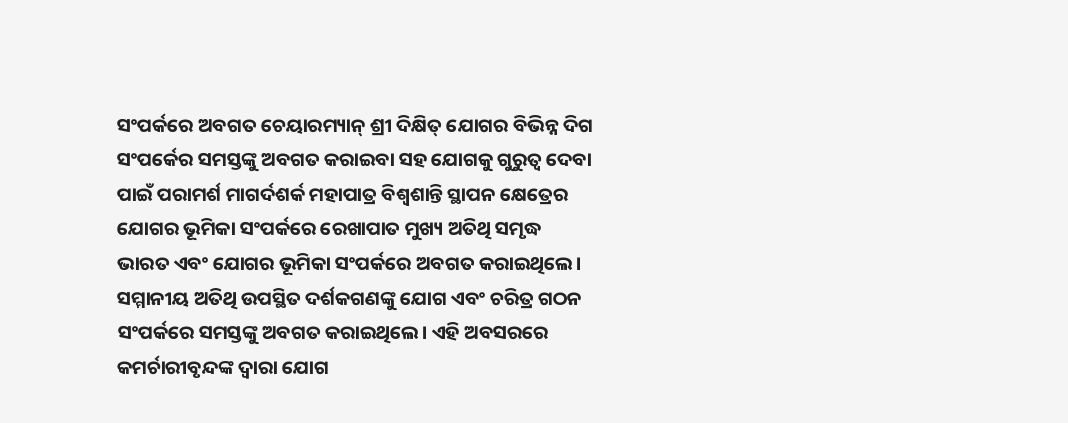ସଂପର୍କରେ ଅବଗତ ଚେୟାରମ୍ୟାନ୍ ଶ୍ରୀ ଦିକ୍ଷିତ୍ ଯୋଗର ବିଭିନ୍ନ ଦିଗ ସଂପର୍କେର ସମସ୍ତଙ୍କୁ ଅବଗତ କରାଇବା ସହ ଯୋଗକୁ ଗୁରୁତ୍ୱ ଦେବା ପାଇଁ ପରାମର୍ଶ ମାଗର୍ଦଶର୍କ ମହାପାତ୍ର ବିଶ୍ୱଶାନ୍ତି ସ୍ଥାପନ କ୍ଷେତ୍ରେର ଯୋଗର ଭୂମିକା ସଂପର୍କରେ ରେଖାପାତ ମୁଖ୍ୟ ଅତିଥି ସମୃଦ୍ଧ ଭାରତ ଏବଂ ଯୋଗର ଭୂମିକା ସଂପର୍କରେ ଅବଗତ କରାଇଥିଲେ। ସମ୍ମାନୀୟ ଅତିଥି ଉପସ୍ଥିତ ଦର୍ଶକଗଣଙ୍କୁ ଯୋଗ ଏବଂ ଚରିତ୍ର ଗଠନ ସଂପର୍କରେ ସମସ୍ତଙ୍କୁ ଅବଗତ କରାଇଥିଲେ। ଏହି ଅବସରରେ କମର୍ଚାରୀବୃନ୍ଦଙ୍କ ଦ୍ୱାରା ଯୋଗ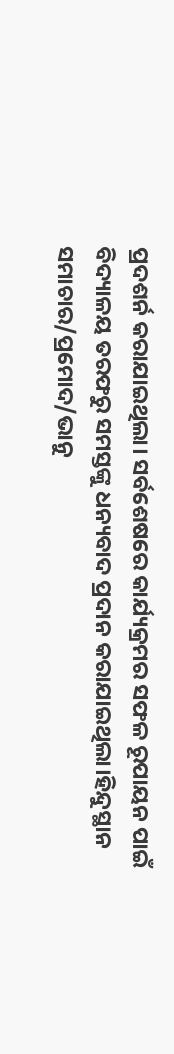ପ୍ରଦଶର୍ନ କରାଯାଇଥିଲା। ସର୍ବଶେଷରେ କାର୍ଯ୍ୟକ୍ରମର ସଫଳ ରୂପାୟନ ପାଇଁ ବିଦ୍ୟାଳୟ ତରଫରୁ ସମସ୍ତଙ୍କୁ ଧନ୍ୟବାଦ ପ୍ରଦାନ କରାଯାଇଥିଲା।ହିନ୍ଦୁସ୍ଥାନ ସମାଚାର/ପ୍ରମୋଦ/ଭାନୁ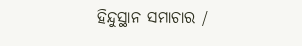ହିନ୍ଦୁସ୍ଥାନ ସମାଚାର /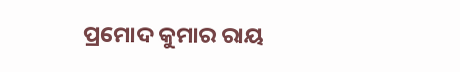ପ୍ରମୋଦ କୁମାର ରାୟ